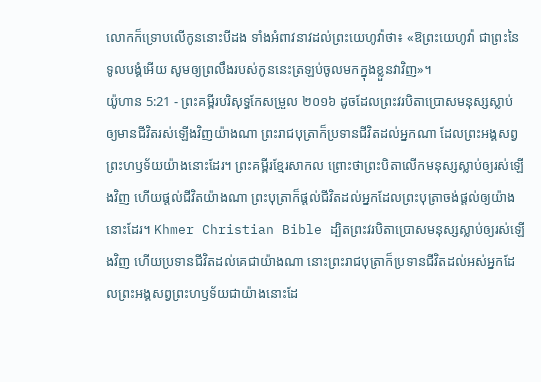លោកក៏ទ្រោបលើកូននោះបីដង ទាំងអំពាវនាវដល់ព្រះយេហូវ៉ាថា៖ «ឱព្រះយេហូវ៉ា ជាព្រះនៃទូលបង្គំអើយ សូមឲ្យព្រលឹងរបស់កូននេះត្រឡប់ចូលមកក្នុងខ្លួនវាវិញ»។
យ៉ូហាន 5:21 - ព្រះគម្ពីរបរិសុទ្ធកែសម្រួល ២០១៦ ដូចដែលព្រះវរបិតាប្រោសមនុស្សស្លាប់ ឲ្យមានជីវិតរស់ឡើងវិញយ៉ាងណា ព្រះរាជបុត្រាក៏ប្រទានជីវិតដល់អ្នកណា ដែលព្រះអង្គសព្វព្រះហឫទ័យយ៉ាងនោះដែរ។ ព្រះគម្ពីរខ្មែរសាកល ព្រោះថាព្រះបិតាលើកមនុស្សស្លាប់ឲ្យរស់ឡើងវិញ ហើយផ្ដល់ជីវិតយ៉ាងណា ព្រះបុត្រាក៏ផ្ដល់ជីវិតដល់អ្នកដែលព្រះបុត្រាចង់ផ្ដល់ឲ្យយ៉ាងនោះដែរ។ Khmer Christian Bible ដ្បិតព្រះវរបិតាប្រោសមនុស្សស្លាប់ឲ្យរស់ឡើងវិញ ហើយប្រទានជីវិតដល់គេជាយ៉ាងណា នោះព្រះរាជបុត្រាក៏ប្រទានជីវិតដល់អស់អ្នកដែលព្រះអង្គសព្វព្រះហឫទ័យជាយ៉ាងនោះដែ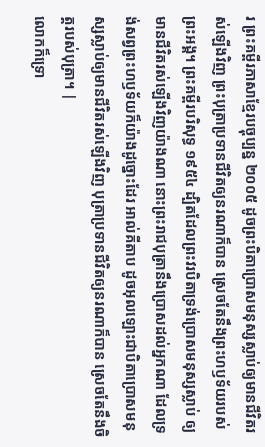រ ព្រះគម្ពីរភាសាខ្មែរបច្ចុប្បន្ន ២០០៥ ដូចព្រះបិតាប្រោសមនុស្សស្លាប់ឲ្យមានជីវិតរស់ឡើងវិញ ព្រះបុត្រាប្រទានជីវិតឲ្យនរណាក៏បាន ស្រេចតែនឹងព្រះហឫទ័យរបស់ព្រះអង្គ។ ព្រះគម្ពីរបរិសុទ្ធ ១៩៥៤ ដ្បិតដែលព្រះវរបិតាទ្រង់ប្រោសមនុស្សស្លាប់ ឲ្យមានជីវិតរស់ឡើងវិញយ៉ាងណា នោះព្រះរាជបុត្រានឹងប្រោសដល់អ្នកណា ដែលទ្រង់សព្វព្រះហឫទ័យក៏យ៉ាងដូច្នោះដែរ អាល់គីតាប ដូចអុលឡោះជាបិតាប្រោសមនុស្សស្លាប់ឲ្យមានជីវិតរស់ឡើងវិញ បុត្រាប្រទានជីវិតឲ្យនរណាក៏បាន ស្រេចតែនឹងចិត្តរបស់បុត្រា។ |
លោកក៏ទ្រោ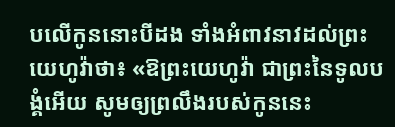បលើកូននោះបីដង ទាំងអំពាវនាវដល់ព្រះយេហូវ៉ាថា៖ «ឱព្រះយេហូវ៉ា ជាព្រះនៃទូលបង្គំអើយ សូមឲ្យព្រលឹងរបស់កូននេះ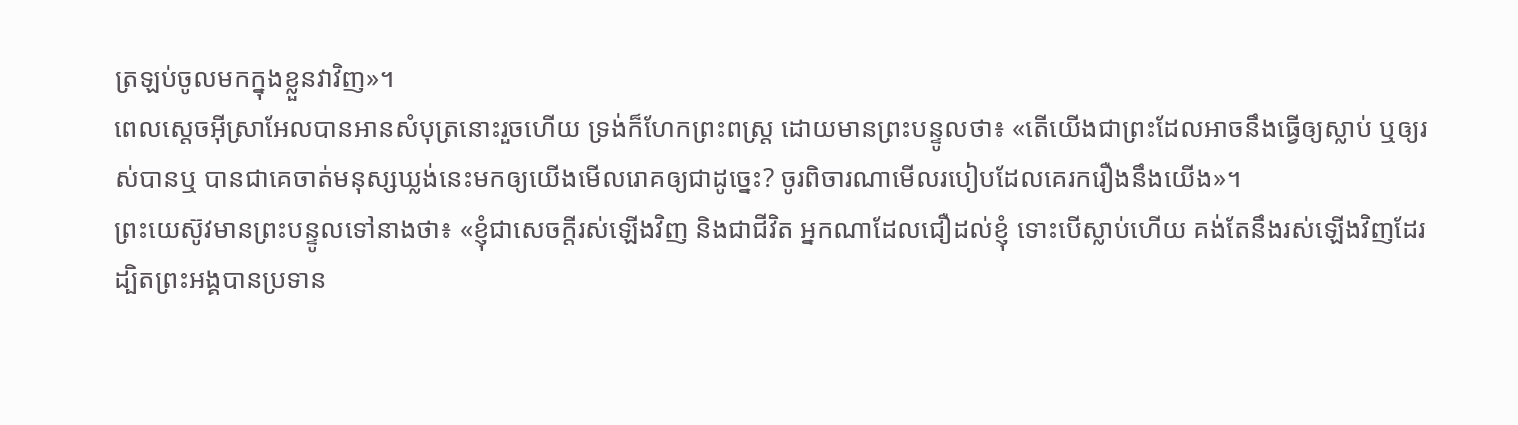ត្រឡប់ចូលមកក្នុងខ្លួនវាវិញ»។
ពេលស្តេចអ៊ីស្រាអែលបានអានសំបុត្រនោះរួចហើយ ទ្រង់ក៏ហែកព្រះពស្ត្រ ដោយមានព្រះបន្ទូលថា៖ «តើយើងជាព្រះដែលអាចនឹងធ្វើឲ្យស្លាប់ ឬឲ្យរស់បានឬ បានជាគេចាត់មនុស្សឃ្លង់នេះមកឲ្យយើងមើលរោគឲ្យជាដូច្នេះ? ចូរពិចារណាមើលរបៀបដែលគេរករឿងនឹងយើង»។
ព្រះយេស៊ូវមានព្រះបន្ទូលទៅនាងថា៖ «ខ្ញុំជាសេចក្តីរស់ឡើងវិញ និងជាជីវិត អ្នកណាដែលជឿដល់ខ្ញុំ ទោះបើស្លាប់ហើយ គង់តែនឹងរស់ឡើងវិញដែរ
ដ្បិតព្រះអង្គបានប្រទាន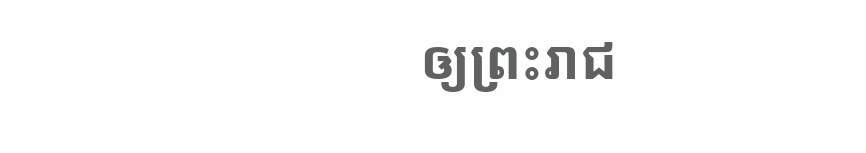ឲ្យព្រះរាជ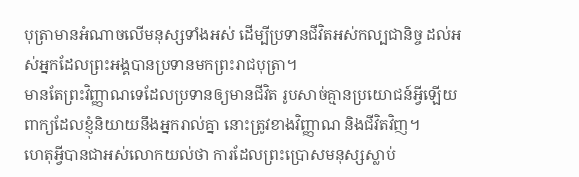បុត្រាមានអំណាចលើមនុស្សទាំងអស់ ដើម្បីប្រទានជីវិតអស់កល្បជានិច្ច ដល់អស់អ្នកដែលព្រះអង្គបានប្រទានមកព្រះរាជបុត្រា។
មានតែព្រះវិញ្ញាណទេដែលប្រទានឲ្យមានជីវិត រូបសាច់គ្មានប្រយោជន៍អ្វីឡើយ ពាក្យដែលខ្ញុំនិយាយនឹងអ្នករាល់គ្នា នោះត្រូវខាងវិញ្ញាណ និងជីវិតវិញ។
ហេតុអ្វីបានជាអស់លោកយល់ថា ការដែលព្រះប្រោសមនុស្សស្លាប់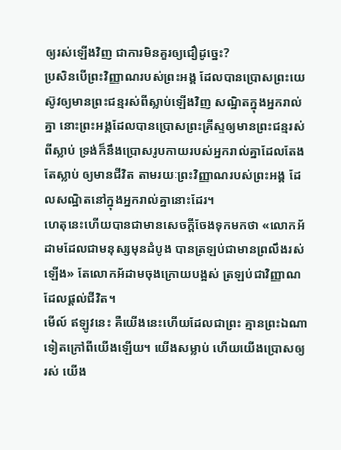ឲ្យរស់ឡើងវិញ ជាការមិនគួរឲ្យជឿដូច្នេះ?
ប្រសិនបើព្រះវិញ្ញាណរបស់ព្រះអង្គ ដែលបានប្រោសព្រះយេស៊ូវឲ្យមានព្រះជន្មរស់ពីស្លាប់ឡើងវិញ សណ្ឋិតក្នុងអ្នករាល់គ្នា នោះព្រះអង្គដែលបានប្រោសព្រះគ្រីស្ទឲ្យមានព្រះជន្មរស់ពីស្លាប់ ទ្រង់ក៏នឹងប្រោសរូបកាយរបស់អ្នករាល់គ្នាដែលតែងតែស្លាប់ ឲ្យមានជីវិត តាមរយៈព្រះវិញ្ញាណរបស់ព្រះអង្គ ដែលសណ្ឋិតនៅក្នុងអ្នករាល់គ្នានោះដែរ។
ហេតុនេះហើយបានជាមានសេចក្តីចែងទុកមកថា «លោកអ័ដាមដែលជាមនុស្សមុនដំបូង បានត្រឡប់ជាមានព្រលឹងរស់ឡើង» តែលោកអ័ដាមចុងក្រោយបង្អស់ ត្រឡប់ជាវិញ្ញាណដែលផ្ដល់ជីវិត។
មើល៍ ឥឡូវនេះ គឺយើងនេះហើយដែលជាព្រះ គ្មានព្រះឯណាទៀតក្រៅពីយើងឡើយ។ យើងសម្លាប់ ហើយយើងប្រោសឲ្យរស់ យើង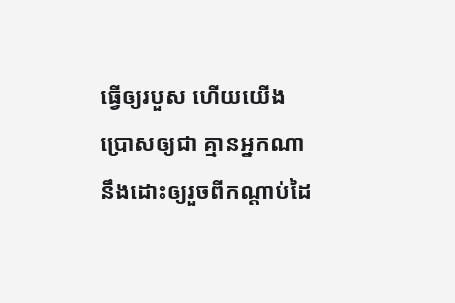ធ្វើឲ្យរបួស ហើយយើងប្រោសឲ្យជា គ្មានអ្នកណានឹងដោះឲ្យរួចពីកណ្ដាប់ដៃ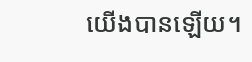យើងបានឡើយ។